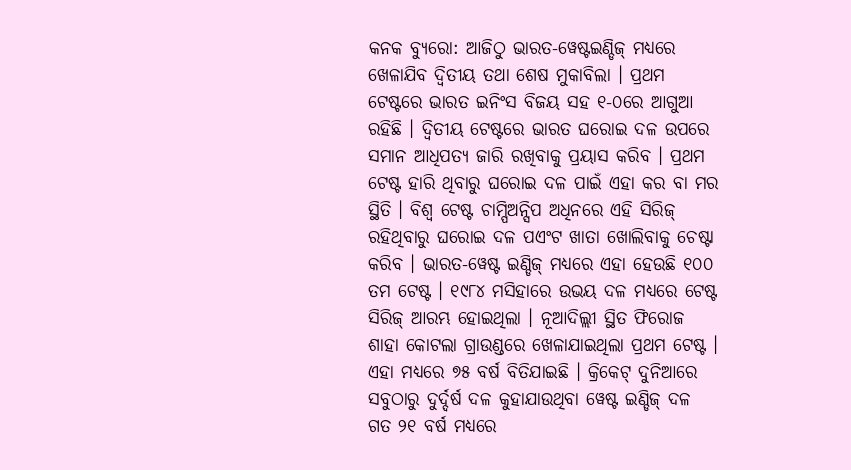କନକ ବ୍ୟୁରୋ: ଆଜିଠୁ ଭାରତ-ୱେଷ୍ଟଇଣ୍ଡିଜ୍ ମଧ୍ୟରେ ଖେଳାଯିବ ଦ୍ୱିତୀୟ ତଥା ଶେଷ ମୁକାବିଲା । ପ୍ରଥମ ଟେଷ୍ଟରେ ଭାରତ ଇନିଂସ ବିଜୟ ସହ ୧-୦ରେ ଆଗୁଆ ରହିଛି । ଦ୍ୱିତୀୟ ଟେଷ୍ଟରେ ଭାରତ ଘରୋଇ ଦଳ ଉପରେ ସମାନ ଆଧିପତ୍ୟ ଜାରି ରଖିବାକୁ ପ୍ରୟାସ କରିବ । ପ୍ରଥମ ଟେଷ୍ଟ ହାରି ଥିବାରୁ ଘରୋଇ ଦଳ ପାଇଁ ଏହା କର ବା ମର ସ୍ଥିତି । ବିଶ୍ୱ ଟେଷ୍ଟ ଚାମ୍ପିଅନ୍ସିପ ଅଧିନରେ ଏହି ସିରିଜ୍ ରହିଥିବାରୁ ଘରୋଇ ଦଳ ପଏଂଟ ଖାତା ଖୋଲିବାକୁ ଚେଷ୍ଟା କରିବ । ଭାରତ-ୱେଷ୍ଟ ଇଣ୍ଡିଜ୍ ମଧ୍ୟରେ ଏହା ହେଉଛି ୧୦୦ ତମ ଟେଷ୍ଟ । ୧୯୮୪ ମସିହାରେ ଉଭୟ ଦଳ ମଧ୍ୟରେ ଟେଷ୍ଟ ସିରିଜ୍ ଆରମ୍ଭ ହୋଇଥିଲା । ନୂଆଦିଲ୍ଲୀ ସ୍ଥିତ ଫିରୋଜ ଶାହା କୋଟଲା ଗ୍ରାଉଣ୍ଡରେ ଖେଳାଯାଇଥିଲା ପ୍ରଥମ ଟେଷ୍ଟ । ଏହା ମଧ୍ୟରେ ୭୫ ବର୍ଷ ବିତିଯାଇଛି । କ୍ରିକେଟ୍ ଦୁନିଆରେ ସବୁଠାରୁ ଦୁର୍ଦ୍ଦର୍ଷ ଦଳ କୁହାଯାଉଥିବା ୱେଷ୍ଟ ଇଣ୍ଡିଜ୍ ଦଳ ଗତ ୨୧ ବର୍ଷ ମଧ୍ୟରେ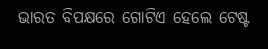ଭାରତ ବିପକ୍ଷରେ ଗୋଟିଏ ହେଲେ ଟେଷ୍ଟ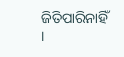ଜିତିପାରିନାହିଁ ।